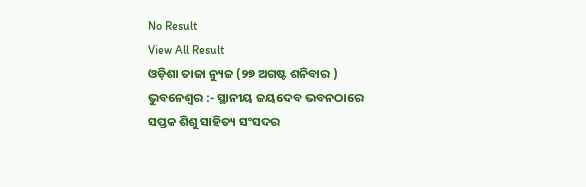No Result
View All Result
ଓଡ଼ିଶା ତାଜା ନ୍ୟୁଜ (୨୭ ଅଗଷ୍ଟ ଶନିବାର ) ଭୁବନେଶ୍ୱର :- ସ୍ଥାନୀୟ ଜୟଦେବ ଭବନଠାରେ ସପ୍ତକ ଶିଶୁ ସାହିତ୍ୟ ସଂସଦର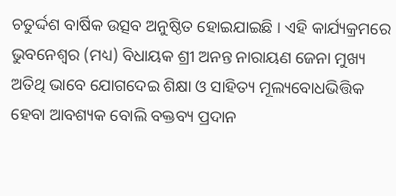ଚତୁର୍ଦ୍ଦଶ ବାର୍ଷିକ ଉତ୍ସବ ଅନୁଷ୍ଠିତ ହୋଇଯାଇଛି । ଏହି କାର୍ଯ୍ୟକ୍ରମରେ ଭୁବନେଶ୍ୱର (ମଧ୍ୟ) ବିଧାୟକ ଶ୍ରୀ ଅନନ୍ତ ନାରାୟଣ ଜେନା ମୁଖ୍ୟ ଅତିଥି ଭାବେ ଯୋଗଦେଇ ଶିକ୍ଷା ଓ ସାହିତ୍ୟ ମୂଲ୍ୟବୋଧଭିତ୍ତିକ ହେବା ଆବଶ୍ୟକ ବୋଲି ବକ୍ତବ୍ୟ ପ୍ରଦାନ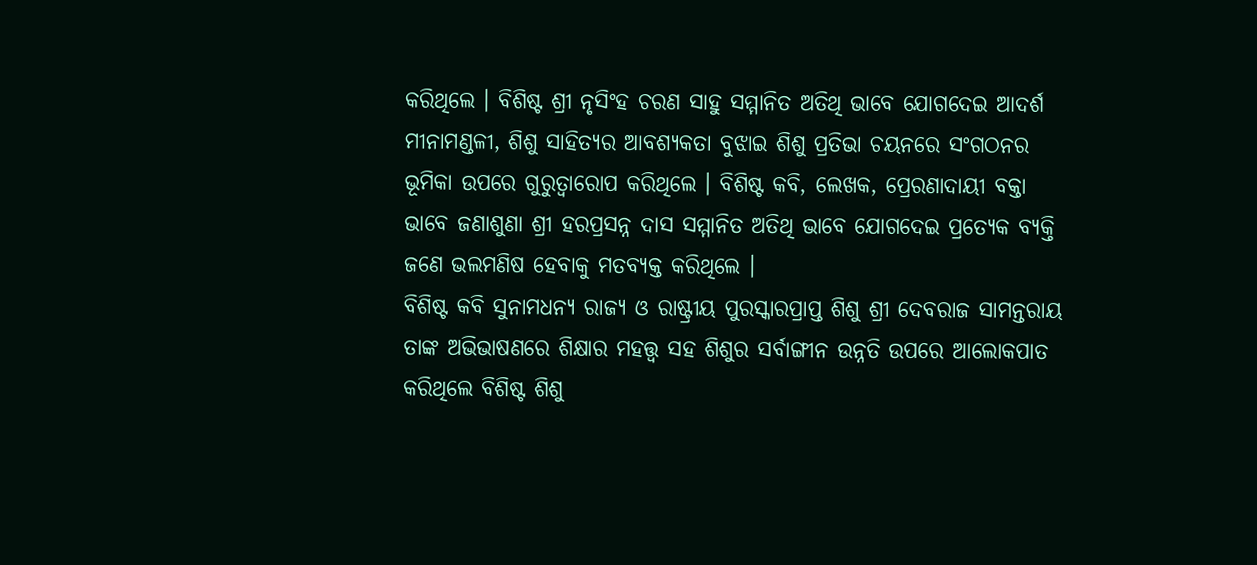କରିଥିଲେ । ବିଶିଷ୍ଟ ଶ୍ରୀ ନୃସିଂହ ଚରଣ ସାହୁ ସମ୍ମାନିତ ଅତିଥି ଭାବେ ଯୋଗଦେଇ ଆଦର୍ଶ ମୀନାମଣ୍ଡଳୀ, ଶିଶୁ ସାହିତ୍ୟର ଆବଶ୍ୟକତା ବୁଝାଇ ଶିଶୁ ପ୍ରତିଭା ଚୟନରେ ସଂଗଠନର ଭୂମିକା ଉପରେ ଗୁରୁତ୍ୱାରୋପ କରିଥିଲେ । ବିଶିଷ୍ଟ କବି, ଲେଖକ, ପ୍ରେରଣାଦାୟୀ ବକ୍ତା ଭାବେ ଜଣାଶୁଣା ଶ୍ରୀ ହରପ୍ରସନ୍ନ ଦାସ ସମ୍ମାନିତ ଅତିଥି ଭାବେ ଯୋଗଦେଇ ପ୍ରତ୍ୟେକ ବ୍ୟକ୍ତି ଜଣେ ଭଲମଣିଷ ହେବାକୁ ମତବ୍ୟକ୍ତ କରିଥିଲେ ।
ବିଶିଷ୍ଟ କବି ସୁନାମଧନ୍ୟ ରାଜ୍ୟ ଓ ରାଷ୍ଟ୍ରୀୟ ପୁରସ୍କାରପ୍ରାପ୍ତ ଶିଶୁ ଶ୍ରୀ ଦେବରାଜ ସାମନ୍ତରାୟ ତାଙ୍କ ଅଭିଭାଷଣରେ ଶିକ୍ଷାର ମହତ୍ତ୍ୱ ସହ ଶିଶୁର ସର୍ବାଙ୍ଗୀନ ଉନ୍ନତି ଉପରେ ଆଲୋକପାତ କରିଥିଲେ ବିଶିଷ୍ଟ ଶିଶୁ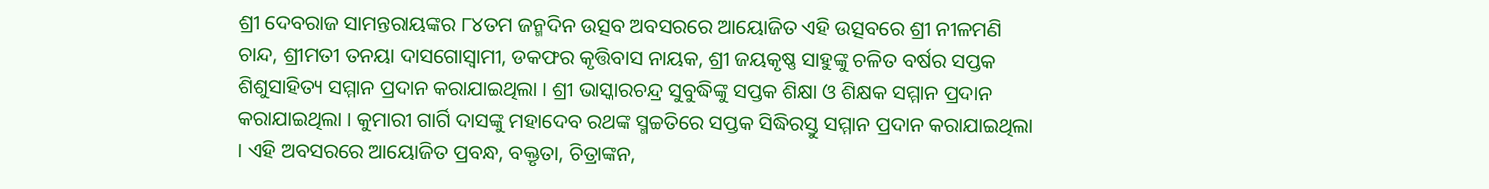ଶ୍ରୀ ଦେବରାଜ ସାମନ୍ତରାୟଙ୍କର ୮୪ତମ ଜନ୍ମଦିନ ଉତ୍ସବ ଅବସରରେ ଆୟୋଜିତ ଏହି ଉତ୍ସବରେ ଶ୍ରୀ ନୀଳମଣି ଚାନ୍ଦ, ଶ୍ରୀମତୀ ତନୟା ଦାସଗୋସ୍ୱାମୀ, ଡକଫର କୃତ୍ତିବାସ ନାୟକ, ଶ୍ରୀ ଜୟକୃଷ୍ଣ ସାହୁଙ୍କୁ ଚଳିତ ବର୍ଷର ସପ୍ତକ ଶିଶୁସାହିତ୍ୟ ସମ୍ମାନ ପ୍ରଦାନ କରାଯାଇଥିଲା । ଶ୍ରୀ ଭାସ୍କାରଚନ୍ଦ୍ର ସୁବୁଦ୍ଧିଙ୍କୁ ସପ୍ତକ ଶିକ୍ଷା ଓ ଶିକ୍ଷକ ସମ୍ମାନ ପ୍ରଦାନ କରାଯାଇଥିଲା । କୁମାରୀ ଗାର୍ଗି ଦାସଙ୍କୁ ମହାଦେବ ରଥଙ୍କ ସ୍ମଚ୍ଚତିରେ ସପ୍ତକ ସିଦ୍ଧିରସ୍ତୁ ସମ୍ମାନ ପ୍ରଦାନ କରାଯାଇଥିଲା । ଏହି ଅବସରରେ ଆୟୋଜିତ ପ୍ରବନ୍ଧ, ବକ୍ତୃତା, ଚିତ୍ରାଙ୍କନ,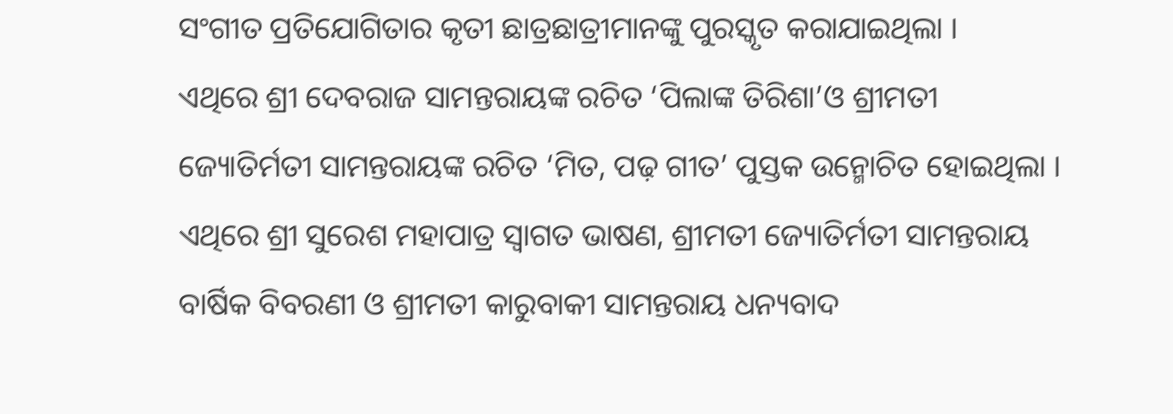ସଂଗୀତ ପ୍ରତିଯୋଗିତାର କୃତୀ ଛାତ୍ରଛାତ୍ରୀମାନଙ୍କୁ ପୁରସ୍କୃତ କରାଯାଇଥିଲା ।
ଏଥିରେ ଶ୍ରୀ ଦେବରାଜ ସାମନ୍ତରାୟଙ୍କ ରଚିତ ‘ପିଲାଙ୍କ ତିରିଶା’ଓ ଶ୍ରୀମତୀ ଜ୍ୟୋତିର୍ମତୀ ସାମନ୍ତରାୟଙ୍କ ରଚିତ ‘ମିତ, ପଢ଼ ଗୀତ’ ପୁସ୍ତକ ଉନ୍ମୋଚିତ ହୋଇଥିଲା । ଏଥିରେ ଶ୍ରୀ ସୁରେଶ ମହାପାତ୍ର ସ୍ୱାଗତ ଭାଷଣ, ଶ୍ରୀମତୀ ଜ୍ୟୋତିର୍ମତୀ ସାମନ୍ତରାୟ ବାର୍ଷିକ ବିବରଣୀ ଓ ଶ୍ରୀମତୀ କାରୁବାକୀ ସାମନ୍ତରାୟ ଧନ୍ୟବାଦ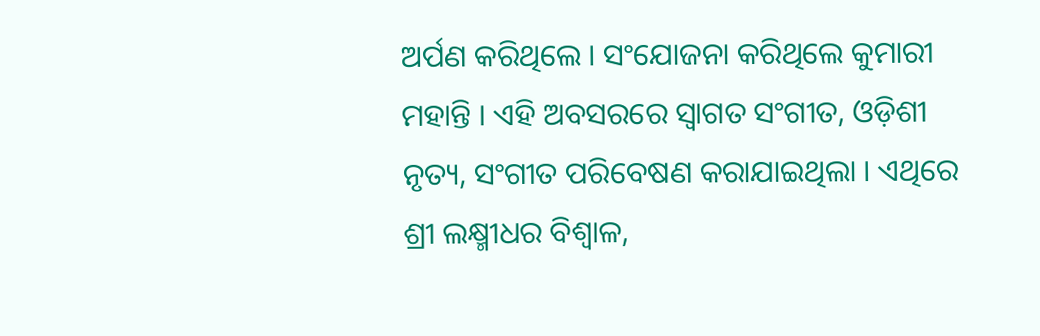ଅର୍ପଣ କରିଥିଲେ । ସଂଯୋଜନା କରିଥିଲେ କୁମାରୀ ମହାନ୍ତି । ଏହି ଅବସରରେ ସ୍ୱାଗତ ସଂଗୀତ, ଓଡ଼ିଶୀ ନୃତ୍ୟ, ସଂଗୀତ ପରିବେଷଣ କରାଯାଇଥିଲା । ଏଥିରେ ଶ୍ରୀ ଲକ୍ଷ୍ମୀଧର ବିଶ୍ୱାଳ,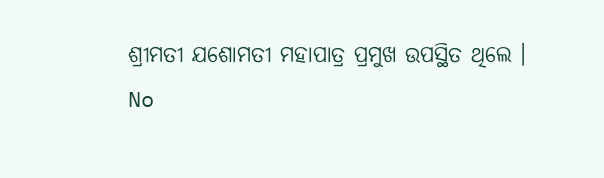ଶ୍ରୀମତୀ ଯଶୋମତୀ ମହାପାତ୍ର ପ୍ରମୁଖ ଉପସ୍ଥିତ ଥିଲେ ।
No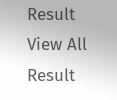Result
View All Result